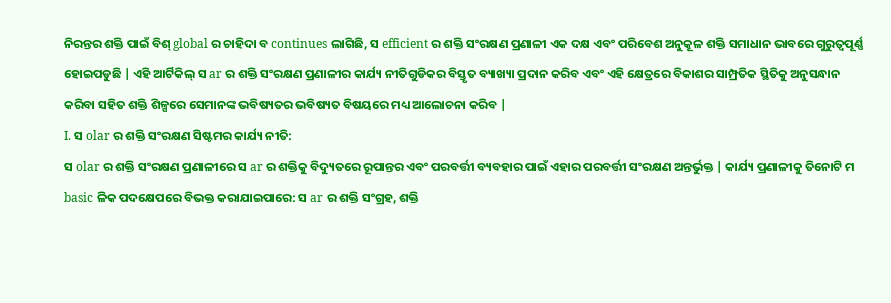ନିରନ୍ତର ଶକ୍ତି ପାଇଁ ବିଶ୍ global ର ଚାହିଦା ବ continues ଲାଗିଛି, ସ efficient ର ଶକ୍ତି ସଂରକ୍ଷଣ ପ୍ରଣାଳୀ ଏକ ଦକ୍ଷ ଏବଂ ପରିବେଶ ଅନୁକୂଳ ଶକ୍ତି ସମାଧାନ ଭାବରେ ଗୁରୁତ୍ୱପୂର୍ଣ୍ଣ ହୋଇପଡୁଛି | ଏହି ଆର୍ଟିକିଲ୍ ସ ar ର ଶକ୍ତି ସଂରକ୍ଷଣ ପ୍ରଣାଳୀର କାର୍ଯ୍ୟ ନୀତିଗୁଡିକର ବିସ୍ତୃତ ବ୍ୟାଖ୍ୟା ପ୍ରଦାନ କରିବ ଏବଂ ଏହି କ୍ଷେତ୍ରରେ ବିକାଶର ସାମ୍ପ୍ରତିକ ସ୍ଥିତିକୁ ଅନୁସନ୍ଧାନ କରିବା ସହିତ ଶକ୍ତି ଶିଳ୍ପରେ ସେମାନଙ୍କ ଭବିଷ୍ୟତର ଭବିଷ୍ୟତ ବିଷୟରେ ମଧ୍ୟ ଆଲୋଚନା କରିବ |
I. ସ olar ର ଶକ୍ତି ସଂରକ୍ଷଣ ସିଷ୍ଟମର କାର୍ଯ୍ୟ ନୀତି:
ସ olar ର ଶକ୍ତି ସଂରକ୍ଷଣ ପ୍ରଣାଳୀରେ ସ ar ର ଶକ୍ତିକୁ ବିଦ୍ୟୁତରେ ରୂପାନ୍ତର ଏବଂ ପରବର୍ତ୍ତୀ ବ୍ୟବହାର ପାଇଁ ଏହାର ପରବର୍ତ୍ତୀ ସଂରକ୍ଷଣ ଅନ୍ତର୍ଭୁକ୍ତ | କାର୍ଯ୍ୟ ପ୍ରଣାଳୀକୁ ତିନୋଟି ମ basic ଳିକ ପଦକ୍ଷେପରେ ବିଭକ୍ତ କରାଯାଇପାରେ: ସ ar ର ଶକ୍ତି ସଂଗ୍ରହ, ଶକ୍ତି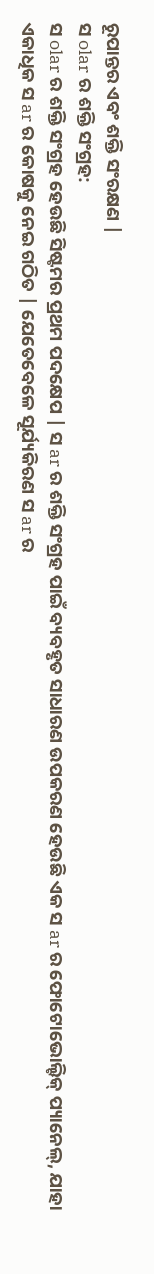ରୂପାନ୍ତର ଏବଂ ଶକ୍ତି ସଂରକ୍ଷଣ |
ସ olar ର ଶକ୍ତି ସଂଗ୍ରହ:
ସ olar ର ଶକ୍ତି ସଂଗ୍ରହ ହେଉଛି ସିଷ୍ଟମର ପ୍ରଥମ ପଦକ୍ଷେପ | ସ ar ର ଶକ୍ତି ସଂଗ୍ରହ ପାଇଁ ବ୍ୟବହୃତ ସାଧାରଣ ଉପକରଣ ହେଉଛି ଏକ ସ ar ର ଫୋଟୋଭୋଲ୍ଟିକ୍ ପ୍ୟାନେଲ୍, ଯାହା ଏକାଧିକ ସ ar ର କୋଷକୁ ନେଇ ଗଠିତ | ଯେତେବେଳେ ସୂର୍ଯ୍ୟକିରଣ ସ ar ର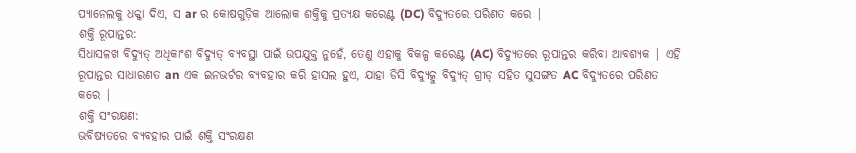ପ୍ୟାନେଲକୁ ଧକ୍କା ଦିଏ, ସ ar ର କୋଷଗୁଡ଼ିକ ଆଲୋକ ଶକ୍ତିକୁ ପ୍ରତ୍ୟକ୍ଷ କରେଣ୍ଟ (DC) ବିଦ୍ୟୁତରେ ପରିଣତ କରେ |
ଶକ୍ତି ରୂପାନ୍ତର:
ସିଧାସଳଖ ବିଦ୍ୟୁତ୍ ଅଧିକାଂଶ ବିଦ୍ୟୁତ୍ ବ୍ୟବସ୍ଥା ପାଇଁ ଉପଯୁକ୍ତ ନୁହେଁ, ତେଣୁ ଏହାକୁ ବିକଳ୍ପ କରେଣ୍ଟ (AC) ବିଦ୍ୟୁତରେ ରୂପାନ୍ତର କରିବା ଆବଶ୍ୟକ | ଏହି ରୂପାନ୍ତର ସାଧାରଣତ an ଏକ ଇନଭର୍ଟର ବ୍ୟବହାର କରି ହାସଲ ହୁଏ, ଯାହା ଡିସି ବିଦ୍ୟୁତ୍କୁ ବିଦ୍ୟୁତ୍ ଗ୍ରୀଡ୍ ସହିତ ସୁସଙ୍ଗତ AC ବିଦ୍ୟୁତରେ ପରିଣତ କରେ |
ଶକ୍ତି ସଂରକ୍ଷଣ:
ଭବିଷ୍ୟତରେ ବ୍ୟବହାର ପାଇଁ ଶକ୍ତି ସଂରକ୍ଷଣ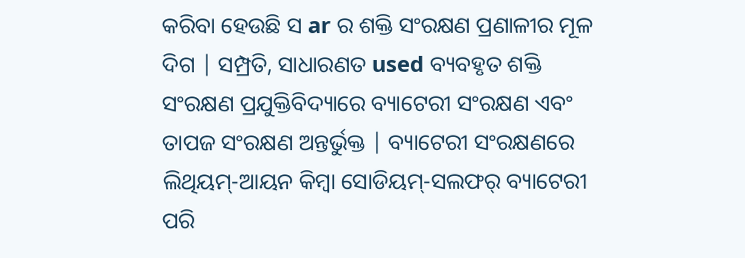କରିବା ହେଉଛି ସ ar ର ଶକ୍ତି ସଂରକ୍ଷଣ ପ୍ରଣାଳୀର ମୂଳ ଦିଗ | ସମ୍ପ୍ରତି, ସାଧାରଣତ used ବ୍ୟବହୃତ ଶକ୍ତି ସଂରକ୍ଷଣ ପ୍ରଯୁକ୍ତିବିଦ୍ୟାରେ ବ୍ୟାଟେରୀ ସଂରକ୍ଷଣ ଏବଂ ତାପଜ ସଂରକ୍ଷଣ ଅନ୍ତର୍ଭୁକ୍ତ | ବ୍ୟାଟେରୀ ସଂରକ୍ଷଣରେ ଲିଥିୟମ୍-ଆୟନ କିମ୍ବା ସୋଡିୟମ୍-ସଲଫର୍ ବ୍ୟାଟେରୀ ପରି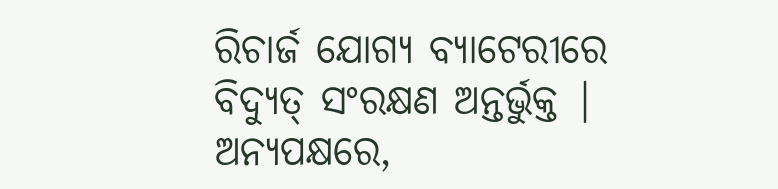ରିଚାର୍ଜ ଯୋଗ୍ୟ ବ୍ୟାଟେରୀରେ ବିଦ୍ୟୁତ୍ ସଂରକ୍ଷଣ ଅନ୍ତର୍ଭୁକ୍ତ | ଅନ୍ୟପକ୍ଷରେ,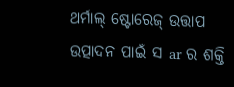ଥର୍ମାଲ୍ ଷ୍ଟୋରେଜ୍ ଉତ୍ତାପ ଉତ୍ପାଦନ ପାଇଁ ସ ar ର ଶକ୍ତି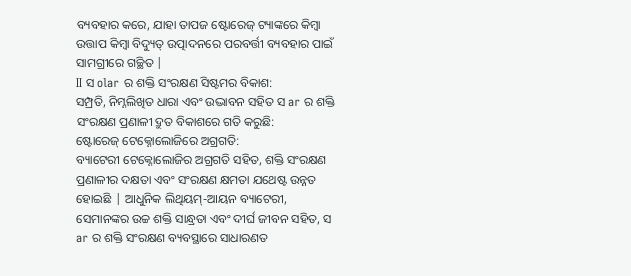ବ୍ୟବହାର କରେ, ଯାହା ତାପଜ ଷ୍ଟୋରେଜ୍ ଟ୍ୟାଙ୍କରେ କିମ୍ବା ଉତ୍ତାପ କିମ୍ବା ବିଦ୍ୟୁତ୍ ଉତ୍ପାଦନରେ ପରବର୍ତ୍ତୀ ବ୍ୟବହାର ପାଇଁ ସାମଗ୍ରୀରେ ଗଚ୍ଛିତ |
II ସ olar ର ଶକ୍ତି ସଂରକ୍ଷଣ ସିଷ୍ଟମର ବିକାଶ:
ସମ୍ପ୍ରତି, ନିମ୍ନଲିଖିତ ଧାରା ଏବଂ ଉଦ୍ଭାବନ ସହିତ ସ ar ର ଶକ୍ତି ସଂରକ୍ଷଣ ପ୍ରଣାଳୀ ଦ୍ରୁତ ବିକାଶରେ ଗତି କରୁଛି:
ଷ୍ଟୋରେଜ୍ ଟେକ୍ନୋଲୋଜିରେ ଅଗ୍ରଗତି:
ବ୍ୟାଟେରୀ ଟେକ୍ନୋଲୋଜିର ଅଗ୍ରଗତି ସହିତ, ଶକ୍ତି ସଂରକ୍ଷଣ ପ୍ରଣାଳୀର ଦକ୍ଷତା ଏବଂ ସଂରକ୍ଷଣ କ୍ଷମତା ଯଥେଷ୍ଟ ଉନ୍ନତ ହୋଇଛି | ଆଧୁନିକ ଲିଥିୟମ୍-ଆୟନ ବ୍ୟାଟେରୀ, ସେମାନଙ୍କର ଉଚ୍ଚ ଶକ୍ତି ସାନ୍ଧ୍ରତା ଏବଂ ଦୀର୍ଘ ଜୀବନ ସହିତ, ସ ar ର ଶକ୍ତି ସଂରକ୍ଷଣ ବ୍ୟବସ୍ଥାରେ ସାଧାରଣତ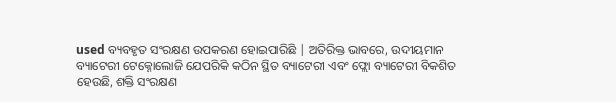used ବ୍ୟବହୃତ ସଂରକ୍ଷଣ ଉପକରଣ ହୋଇପାରିଛି | ଅତିରିକ୍ତ ଭାବରେ, ଉଦୀୟମାନ ବ୍ୟାଟେରୀ ଟେକ୍ନୋଲୋଜି ଯେପରିକି କଠିନ ସ୍ଥିତ ବ୍ୟାଟେରୀ ଏବଂ ଫ୍ଲୋ ବ୍ୟାଟେରୀ ବିକଶିତ ହେଉଛି, ଶକ୍ତି ସଂରକ୍ଷଣ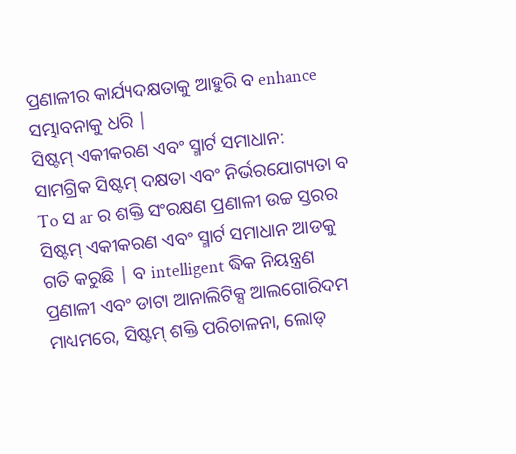ପ୍ରଣାଳୀର କାର୍ଯ୍ୟଦକ୍ଷତାକୁ ଆହୁରି ବ enhance ସମ୍ଭାବନାକୁ ଧରି |
ସିଷ୍ଟମ୍ ଏକୀକରଣ ଏବଂ ସ୍ମାର୍ଟ ସମାଧାନ:
ସାମଗ୍ରିକ ସିଷ୍ଟମ୍ ଦକ୍ଷତା ଏବଂ ନିର୍ଭରଯୋଗ୍ୟତା ବ To ସ ar ର ଶକ୍ତି ସଂରକ୍ଷଣ ପ୍ରଣାଳୀ ଉଚ୍ଚ ସ୍ତରର ସିଷ୍ଟମ୍ ଏକୀକରଣ ଏବଂ ସ୍ମାର୍ଟ ସମାଧାନ ଆଡକୁ ଗତି କରୁଛି | ବ intelligent ଦ୍ଧିକ ନିୟନ୍ତ୍ରଣ ପ୍ରଣାଳୀ ଏବଂ ଡାଟା ଆନାଲିଟିକ୍ସ ଆଲଗୋରିଦମ ମାଧ୍ୟମରେ, ସିଷ୍ଟମ୍ ଶକ୍ତି ପରିଚାଳନା, ଲୋଡ୍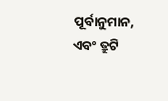ପୂର୍ବାନୁମାନ, ଏବଂ ତ୍ରୁଟି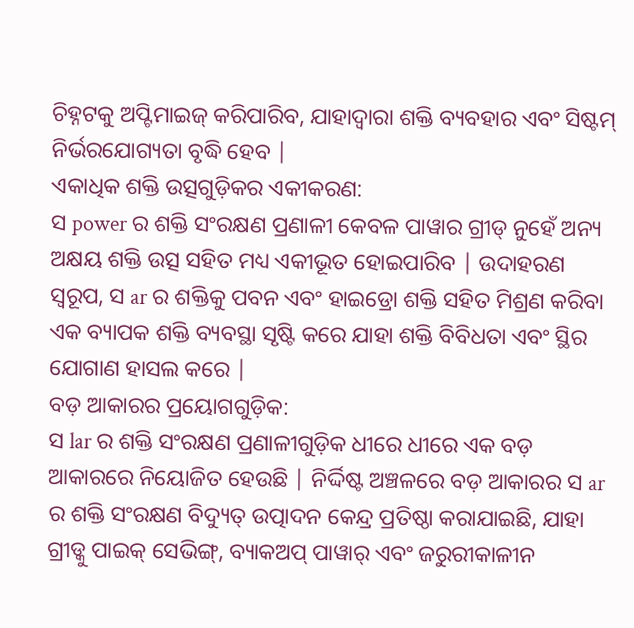ଚିହ୍ନଟକୁ ଅପ୍ଟିମାଇଜ୍ କରିପାରିବ, ଯାହାଦ୍ୱାରା ଶକ୍ତି ବ୍ୟବହାର ଏବଂ ସିଷ୍ଟମ୍ ନିର୍ଭରଯୋଗ୍ୟତା ବୃଦ୍ଧି ହେବ |
ଏକାଧିକ ଶକ୍ତି ଉତ୍ସଗୁଡ଼ିକର ଏକୀକରଣ:
ସ power ର ଶକ୍ତି ସଂରକ୍ଷଣ ପ୍ରଣାଳୀ କେବଳ ପାୱାର ଗ୍ରୀଡ୍ ନୁହେଁ ଅନ୍ୟ ଅକ୍ଷୟ ଶକ୍ତି ଉତ୍ସ ସହିତ ମଧ୍ୟ ଏକୀଭୂତ ହୋଇପାରିବ | ଉଦାହରଣ ସ୍ୱରୂପ, ସ ar ର ଶକ୍ତିକୁ ପବନ ଏବଂ ହାଇଡ୍ରୋ ଶକ୍ତି ସହିତ ମିଶ୍ରଣ କରିବା ଏକ ବ୍ୟାପକ ଶକ୍ତି ବ୍ୟବସ୍ଥା ସୃଷ୍ଟି କରେ ଯାହା ଶକ୍ତି ବିବିଧତା ଏବଂ ସ୍ଥିର ଯୋଗାଣ ହାସଲ କରେ |
ବଡ଼ ଆକାରର ପ୍ରୟୋଗଗୁଡ଼ିକ:
ସ lar ର ଶକ୍ତି ସଂରକ୍ଷଣ ପ୍ରଣାଳୀଗୁଡ଼ିକ ଧୀରେ ଧୀରେ ଏକ ବଡ଼ ଆକାରରେ ନିୟୋଜିତ ହେଉଛି | ନିର୍ଦ୍ଦିଷ୍ଟ ଅଞ୍ଚଳରେ ବଡ଼ ଆକାରର ସ ar ର ଶକ୍ତି ସଂରକ୍ଷଣ ବିଦ୍ୟୁତ୍ ଉତ୍ପାଦନ କେନ୍ଦ୍ର ପ୍ରତିଷ୍ଠା କରାଯାଇଛି, ଯାହା ଗ୍ରୀଡ୍କୁ ପାଇକ୍ ସେଭିଙ୍ଗ୍, ବ୍ୟାକଅପ୍ ପାୱାର୍ ଏବଂ ଜରୁରୀକାଳୀନ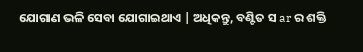ଯୋଗାଣ ଭଳି ସେବା ଯୋଗାଇଥାଏ | ଅଧିକନ୍ତୁ, ବଣ୍ଟିତ ସ ar ର ଶକ୍ତି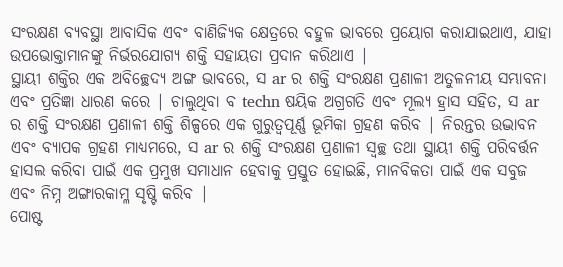ସଂରକ୍ଷଣ ବ୍ୟବସ୍ଥା ଆବାସିକ ଏବଂ ବାଣିଜ୍ୟିକ କ୍ଷେତ୍ରରେ ବହୁଳ ଭାବରେ ପ୍ରୟୋଗ କରାଯାଇଥାଏ, ଯାହା ଉପଭୋକ୍ତାମାନଙ୍କୁ ନିର୍ଭରଯୋଗ୍ୟ ଶକ୍ତି ସହାୟତା ପ୍ରଦାନ କରିଥାଏ |
ସ୍ଥାୟୀ ଶକ୍ତିର ଏକ ଅବିଚ୍ଛେଦ୍ୟ ଅଙ୍ଗ ଭାବରେ, ସ ar ର ଶକ୍ତି ସଂରକ୍ଷଣ ପ୍ରଣାଳୀ ଅତୁଳନୀୟ ସମ୍ଭାବନା ଏବଂ ପ୍ରତିଜ୍ଞା ଧାରଣ କରେ | ଚାଲୁଥିବା ବ techn ଷୟିକ ଅଗ୍ରଗତି ଏବଂ ମୂଲ୍ୟ ହ୍ରାସ ସହିତ, ସ ar ର ଶକ୍ତି ସଂରକ୍ଷଣ ପ୍ରଣାଳୀ ଶକ୍ତି ଶିଳ୍ପରେ ଏକ ଗୁରୁତ୍ୱପୂର୍ଣ୍ଣ ଭୂମିକା ଗ୍ରହଣ କରିବ | ନିରନ୍ତର ଉଦ୍ଭାବନ ଏବଂ ବ୍ୟାପକ ଗ୍ରହଣ ମାଧ୍ୟମରେ, ସ ar ର ଶକ୍ତି ସଂରକ୍ଷଣ ପ୍ରଣାଳୀ ସ୍ୱଚ୍ଛ ତଥା ସ୍ଥାୟୀ ଶକ୍ତି ପରିବର୍ତ୍ତନ ହାସଲ କରିବା ପାଇଁ ଏକ ପ୍ରମୁଖ ସମାଧାନ ହେବାକୁ ପ୍ରସ୍ତୁତ ହୋଇଛି, ମାନବିକତା ପାଇଁ ଏକ ସବୁଜ ଏବଂ ନିମ୍ନ ଅଙ୍ଗାରକାମ୍ଳ ସୃଷ୍ଟି କରିବ |
ପୋଷ୍ଟ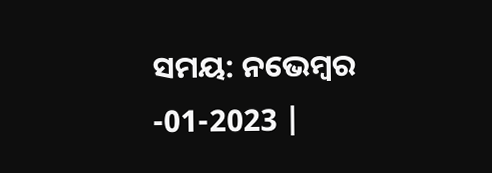ସମୟ: ନଭେମ୍ବର -01-2023 |